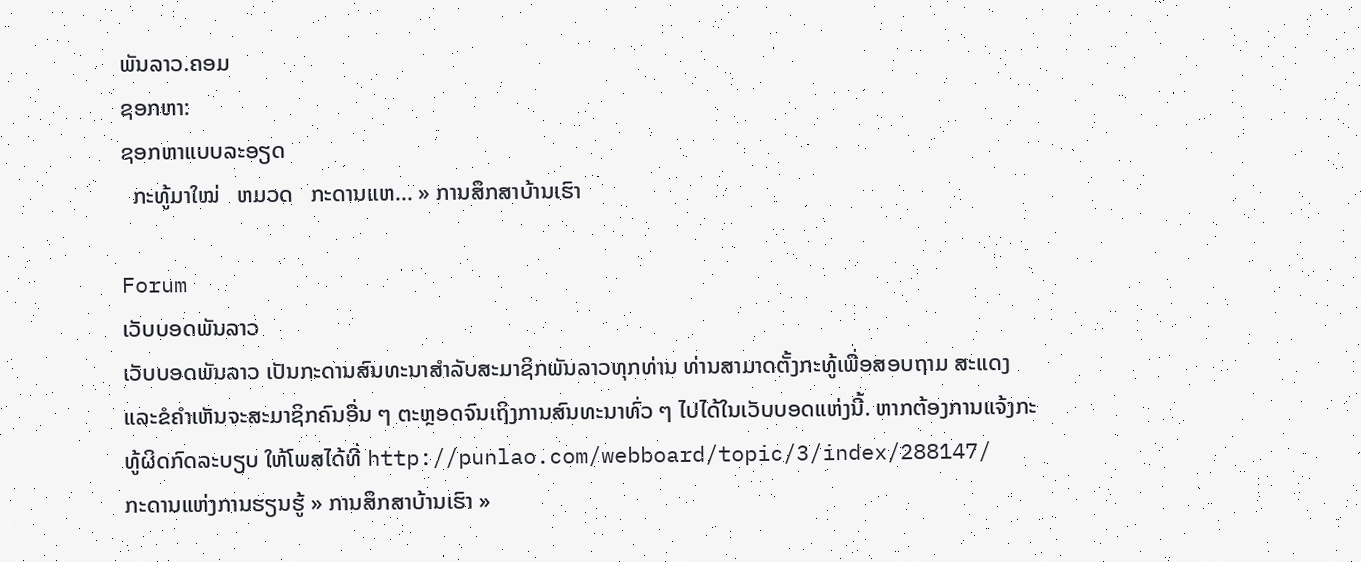ພັນລາວ.ຄອມ
ຊອກຫາ:
ຊອກຫາແບບລະອຽດ
  ກະທູ້ມາໃໝ່   ຫມວດ   ກະດານແຫ... » ການສຶກສາບ້ານເຮົາ

Forum
ເວັບບອດພັນລາວ
ເວັບບອດພັນລາວ ເປັນກະດານສົນທະນາສຳລັບສະມາຊິກພັນລາວທຸກທ່ານ ທ່ານສາມາດຕັ້ງກະທູ້ເພື່ອສອບຖາມ ສະແດງ ແລະຂໍຄຳເຫັນຈະສະມາຊິກຄົນອື່ນ ໆ ຕະຫຼອດຈົນເຖິງການສົນທະນາທົ່ວ ໆ ໄປໄດ້ໃນເວັບບອດແຫ່ງນີ້. ຫາກຕ້ອງການແຈ້ງກະທູ້ຜິດກົດລະບຽບ ໃຫ້ໂພສໄດ້ທີ່ http://punlao.com/webboard/topic/3/index/288147/
ກະດານແຫ່ງການຮຽນຮູ້ » ການສຶກສາບ້ານເຮົາ »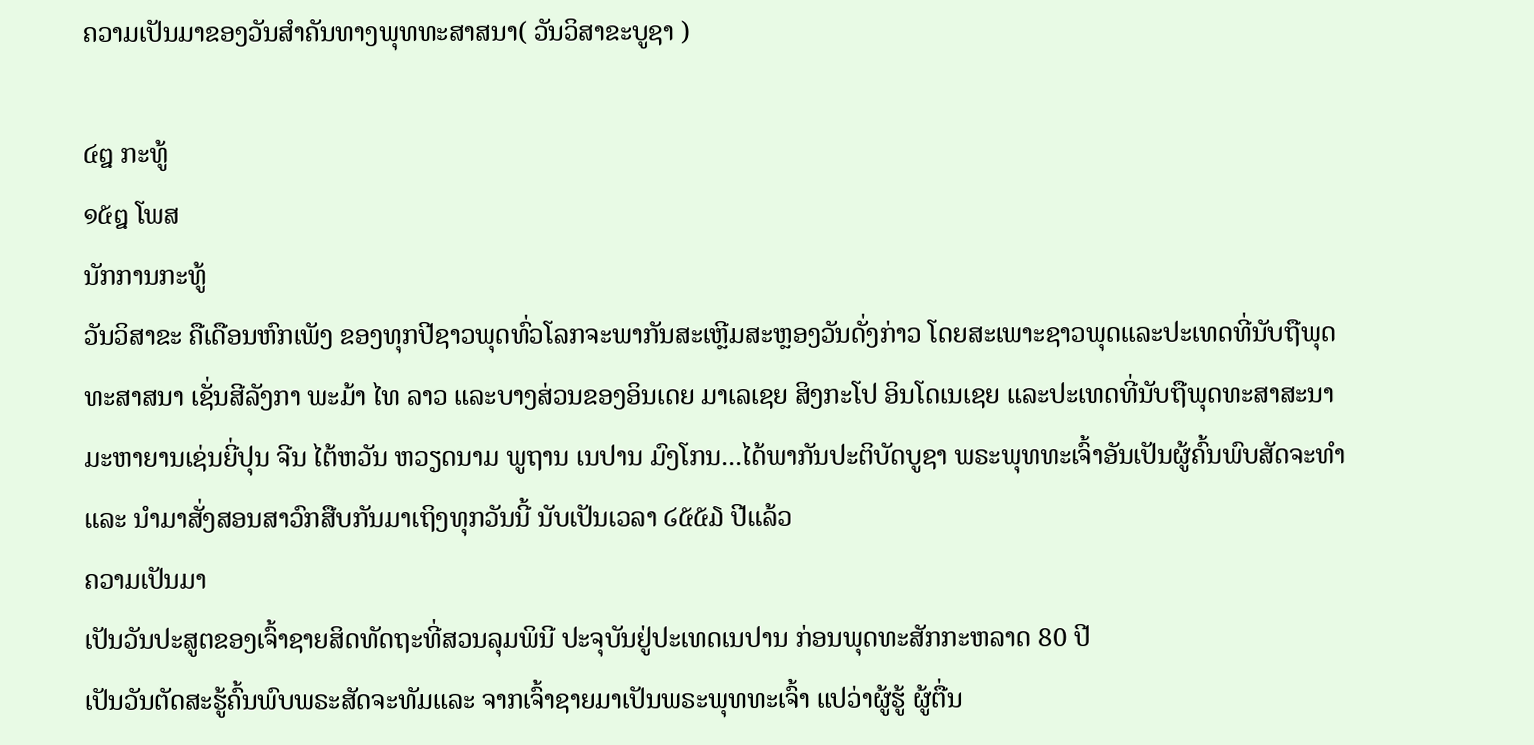ຄວາມເປັນມາຂອງວັນສຳຄັນທາງພຸທທະສາສນາ( ວັນວິສາຂະບູຊາ )

໔໘ ກະທູ້
໑໕໘ ໂພສ
ນັກການກະທູ້
ວັນວິສາຂະ ຄືເດືອນຫົກເພັງ ຂອງທຸກປີຊາວພຸດທົ່ວໂລກຈະພາກັນສະເຫຼີມສະຫຼອງວັນດັ່ງກ່າວ ໂດຍສະເພາະຊາວພຸດແລະປະເທດທີ່ນັບຖືພຸດທະສາສນາ ເຊັ່ນສີລັງກາ ພະມ້າ ໄທ ລາວ ແລະບາງສ່ວນຂອງອິນເດຍ ມາເລເຊຍ ສິງກະໂປ ອິນໂດເນເຊຍ ແລະປະເທດທີ່ນັບຖືພຸດທະສາສະນາມະຫາຍານເຊ່ນຍີ່ປຸນ ຈີນ ໄຕ້ຫວັນ ຫວຽດນາມ ພູຖານ ເນປານ ມົງໂກນ...ໄດ້ພາກັນປະຕິບັດບູຊາ ພຣະພຸທທະເຈົ້າອັນເປັນຜູ້ຄົ້ນພົບສັດຈະທຳແລະ ນຳມາສັ່ງສອນສາວົກສືບກັນມາເຖິງທຸກວັນນີ້ ນັບເປັນເວລາ ໒໕໕໓ ປີແລ້ວ
ຄວາມເປັນມາ
ເປັນວັນປະສູຕຂອງເຈົ້າຊາຍສິດທັດຖະທີ່ສວນລຸມພິນີ ປະຈຸບັນຢູ່ປະເທດເນປານ ກ່ອນພຸດທະສັກກະຫລາດ 80 ປີ
ເປັນວັນຕັດສະຮູ້ຄົ້ນພົບພຣະສັດຈະທັມແລະ ຈາກເຈົ້າຊາຍມາເປັນພຣະພຸທທະເຈົ້າ ແປວ່າຜູ້ຮູ້ ຜູ້ຕື່ນ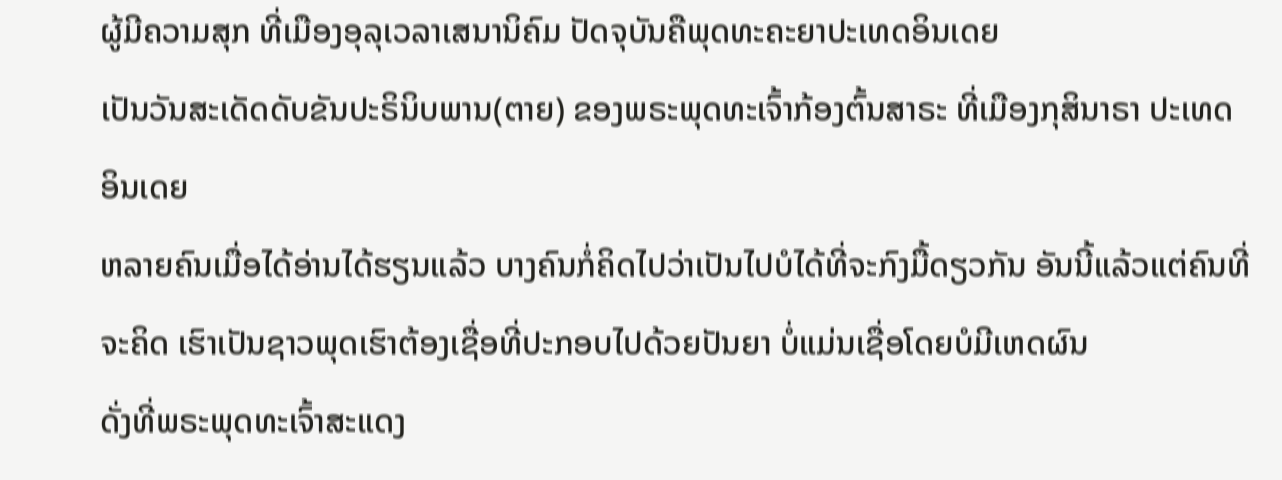ຜູ້ມີຄວາມສຸກ ທີ່ເມືອງອຸລຸເວລາເສນານິຄົມ ປັດຈຸບັນຄືພຸດທະຄະຍາປະເທດອິນເດຍ
ເປັນວັນສະເດັດດັບຂັນປະຣິນິບພານ(ຕາຍ) ຂອງພຣະພຸດທະເຈົ້າກ້ອງຕົ້ນສາຣະ ທີ່ເມືອງກຸສິນາຣາ ປະເທດອິນເດຍ
ຫລາຍຄົນເມື່ອໄດ້ອ່ານໄດ້ຮຽນແລ້ວ ບາງຄົນກໍ່ຄິດໄປວ່າເປັນໄປບໍໄດ້ທີ່ຈະກົງມື້ດຽວກັນ ອັນນີ້ແລ້ວແຕ່ຄົນທີ່ຈະຄິດ ເຮົາເປັນຊາວພຸດເຮົາຕ້ອງເຊື່ອທີ່ປະກອບໄປດ້ວຍປັນຍາ ບໍ່ແມ່ນເຊື່ອໂດຍບໍມີເຫດຜົນ
ດັ່ງທີ່ພຣະພຸດທະເຈົ້າສະແດງ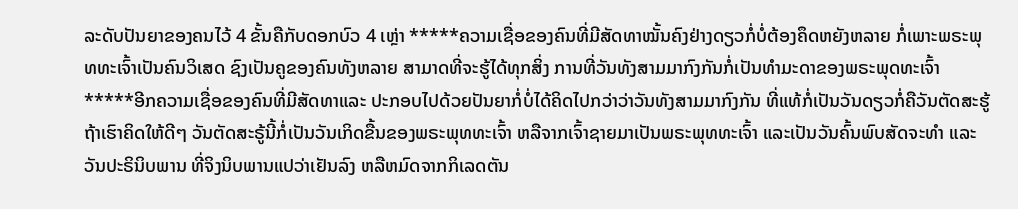ລະດັບປັນຍາຂອງຄນໄວ້ 4 ຂັ້ນຄືກັບດອກບົວ 4 ເຫຼ່າ *****ຄວາມເຊື່ອຂອງຄົນທີ່ມີສັດທາໝັ້ນຄົງຢ່າງດຽວກໍ່ບໍ່ຕ້ອງຄຶດຫຍັງຫລາຍ ກໍ່ເພາະພຣະພຸທທະເຈົ້າເປັນຄົນວິເສດ ຊົງເປັນຄູຂອງຄົນທັງຫລາຍ ສາມາດທີ່ຈະຮູ້ໄດ້ທຸກສິ່ງ ການທີ່ວັນທັງສາມມາກົງກັນກໍ່ເປັນທຳມະດາຂອງພຣະພຸດທະເຈົ້າ
*****ອີກຄວາມເຊື່ອຂອງຄົນທີ່ມີສັດທາແລະ ປະກອບໄປດ້ວຍປັນຍາກໍ່ບໍ່ໄດ້ຄິດໄປກວ່າວ່າວັນທັງສາມມາກົງກັນ ທີ່ແທ້ກໍ່ເປັນວັນດຽວກໍ່ຄືວັນຕັດສະຮູ້ ຖ້າເຮົາຄິດໃຫ້ດີໆ ວັນຕັດສະຣູ້ນີ້ກໍ່ເປັນວັນເກິດຂື້ນຂອງພຣະພຸທທະເຈົ້າ ຫລືຈາກເຈົ້າຊາຍມາເປັນພຣະພຸທທະເຈົ້າ ແລະເປັນວັນຄົ້ນພົບສັດຈະທຳ ແລະວັນປະຣິນິບພານ ທີ່ຈິງນິບພານແປວ່າເຢັນລົງ ຫລືຫມົດຈາກກິເລດຕັນ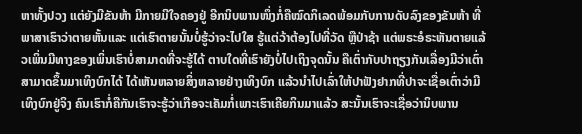ຫາທັ້ງປວງ ແຕ່ຍັງມີຂັນຫ້າ ມີກາຍມີໃຈຄອງຢູ່ ອີກນິບພານໜຶ່ງກໍ່ຄືໝົດກິເລດພ້ອມກັບການດັບລົງຂອງຂັນຫ້າ ທີ່ພາສາເຮົາວ່າຕາຍຫັ້ນແລະ ແຕ່ເຮົາຕາຍນັ້ນບໍ່ຮູ້ວ່າຈະໄປໃສ ຮູ້ແຕ່ວ້າຕ້ອງໄປທີ່ວັດ ຫຼືປ່າຊ້າ ແຕ່ພຣະອໍຣະຫັນຕາຍແລ້ວເພິ່ນມີທາງຂອງເພິ່ນເຮົາບໍ່ສາມາດທີ່ຈະຮູ້ໄດ້ ຕາບໃດທີ່ເຮົາຍັງບໍ່ໄປເຖິງຈຸດນັ້ນ ຄືເຕົ່າກັບປາຖຽງກັນເລື່ອງມີວ່າເຕົ່າສາມາດຂຶ້ນມາເທິງບົກໄດ້ ໄດ້ເຫັນຫລາຍສິ່ງຫລາຍຢ່າງເທິງບົກ ແລ້ວນຳໄປເລົ່າໃຫ້ປາຟັງຢາກທີ່ປາຈະເຊື່ອເຕົ່າວ່າມີເທິງບົກຢູ່ຈິງ ຄົນເຮົາກໍ່ຄືກັນເຮົາຈະຮູ້ວ່າເກືອຈະເຄັມກໍ່ເພາະເຮົາເຄີຍກິນມາແລ້ວ ສະນັ້ນເຮົາຈະເຊື່ອວ່ານິບພານ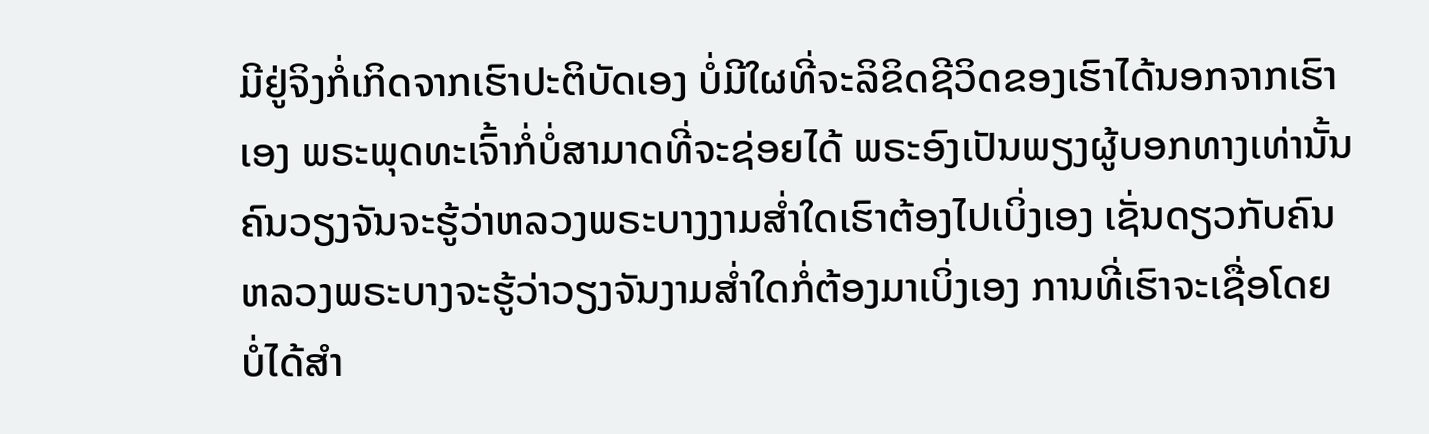ມີຢູ່ຈິງກໍ່ເກິດຈາກເຮົາປະຕິບັດເອງ ບໍ່ມີໃຜທີ່ຈະລິຂິດຊີວິດຂອງເຮົາໄດ້ນອກຈາກເຮົາເອງ ພຣະພຸດທະເຈົ້າກໍ່ບໍ່ສາມາດທີ່ຈະຊ່ອຍໄດ້ ພຣະອົງເປັນພຽງຜູ້ບອກທາງເທ່ານັ້ນ ຄົນວຽງຈັນຈະຮູ້ວ່າຫລວງພຣະບາງງາມສ່ຳໃດເຮົາຕ້ອງໄປເບິ່ງເອງ ເຊັ່ນດຽວກັບຄົນຫລວງພຣະບາງຈະຮູ້ວ່າວຽງຈັນງາມສ່ຳໃດກໍ່ຕ້ອງມາເບິ່ງເອງ ການທີ່ເຮົາຈະເຊື່ອໂດຍບໍ່ໄດ້ສຳ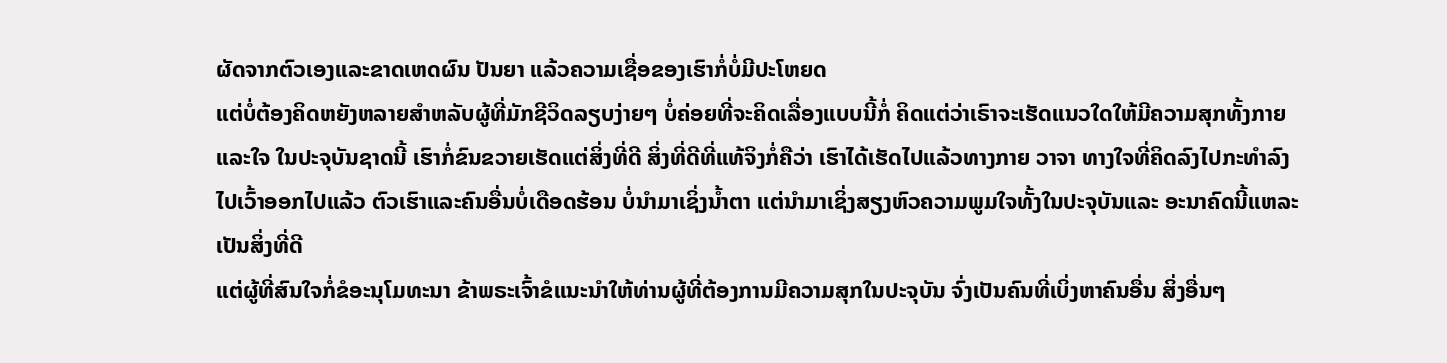ຜັດຈາກຕົວເອງແລະຂາດເຫດຜົນ ປັນຍາ ແລ້ວຄວາມເຊື່ອຂອງເຮົາກໍ່ບໍ່ມີປະໂຫຍດ
ແຕ່ບໍ່ຕ້ອງຄິດຫຍັງຫລາຍສຳຫລັບຜູ້ທີ່ມັກຊີວິດລຽບງ່າຍໆ ບໍ່ຄ່ອຍທີ່ຈະຄິດເລື່ອງແບບນີ້ກໍ່ ຄິດແຕ່ວ່າເຣົາຈະເຮັດແນວໃດໃຫ້ມີຄວາມສຸກທັ້ງກາຍແລະໃຈ ໃນປະຈຸບັນຊາດນີ້ ເຮົາກໍ່ຂົນຂວາຍເຮັດແຕ່ສິ່ງທີ່ດີ ສິ່ງທີ່ດີທີ່ແທ້ຈິງກໍ່ຄືວ່າ ເຮົາໄດ້ເຮັດໄປແລ້ວທາງກາຍ ວາຈາ ທາງໃຈທີ່ຄິດລົງໄປກະທຳລົງໄປເວົ້າອອກໄປແລ້ວ ຕົວເຮົາແລະຄົນອື່ນບໍ່ເດືອດຮ້ອນ ບໍ່ນຳມາເຊິ່ງນ້ຳຕາ ແຕ່ນຳມາເຊິ່ງສຽງຫົວຄວາມພູມໃຈທັ້ງໃນປະຈຸບັນແລະ ອະນາຄົດນີ້ແຫລະເປັນສິ່ງທີ່ດີ
ແຕ່ຜູ້ທີ່ສົນໃຈກໍ່ຂໍອະນຸໂມທະນາ ຂ້າພຣະເຈົ້າຂໍແນະນຳໃຫ້ທ່ານຜູ້ທີ່ຕ້ອງການມີຄວາມສຸກໃນປະຈຸບັນ ຈົ່ງເປັນຄົນທີ່ເບິ່ງຫາຄົນອື່ນ ສິ່ງອື່ນໆ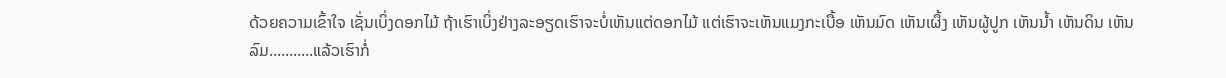ດ້ວຍຄວາມເຂົ້າໃຈ ເຊັ່ນເບິ່ງດອກໄມ້ ຖ້າເຮົາເບິ່ງຢ່າງລະອຽດເຮົາຈະບໍ່ເຫັນແຕ່ດອກໄມ້ ແຕ່ເຮົາຈະເຫັນແມງກະເບື້ອ ເຫັນມົດ ເຫັນເຜຶ້ງ ເຫັນຜູ້ປູກ ເຫັນນ້ຳ ເຫັນດິນ ເຫັນລົມ...........ແລ້ວເຮົາກໍ່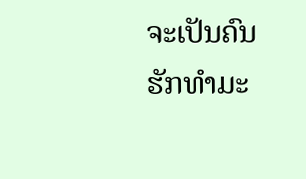ຈະເປັນຄົນຮັກທຳມະ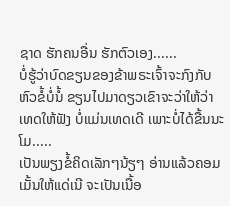ຊາດ ຮັກຄນອື່ນ ຮັກຕົວເອງ......
ບໍ່ຮູ້ວ່າບົດຂຽນຂອງຂ້າພຣະເຈົ້າຈະກົງກັບຫົວຂໍ້ບໍ່ນໍ້ ຂຽນໄປມາດຽວເຂົາຈະວ່າໃຫ້ວ່າເທດໃຫ້ຟັງ ບໍ່ແມ່ນເທດເດີ ເພາະບໍ່ໄດ້ຂື້ນນະໂມ.....
ເປັນພຽງຂໍ້ຄິດເລັກໆນ້ຽໆ ອ່ານແລ້ວຄອມເມັ້ນໃຫ້ແດ່ເນີ ຈະເປັນເນື້ອ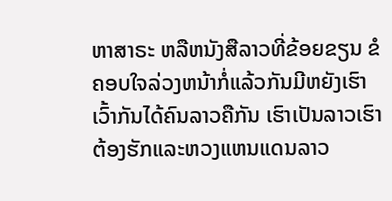ຫາສາຣະ ຫລືຫນັງສືລາວທີ່ຂ້ອຍຂຽນ ຂໍຄອບໃຈລ່ວງຫນ້າກໍ່ແລ້ວກັນມີຫຍັງເຮົາເວົ້າກັນໄດ້ຄົນລາວຄືກັນ ເຮົາເປັນລາວເຮົາຕ້ອງຮັກແລະຫວງແຫນແດນລາວ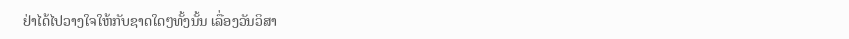ຢ່າໄດ້ໄປວາງໃຈໃຫ້ກັບຊາດໃດໆທັ້ງນັ້ນ ເລື່ອງວັນວິສາ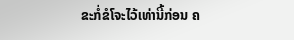ຂະກໍ່ຂໍໂຈະໄວ້ເທ່ານີ້ກ່ອນ ຄ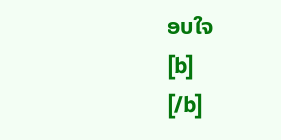ອບໃຈ
[b]
[/b]